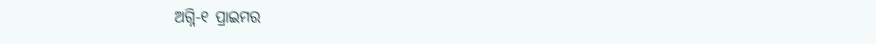ଅଗ୍ନି-୧ ପ୍ରାଇମର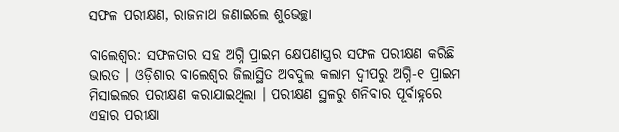ସଫଳ ପରୀକ୍ଷଣ, ରାଜନାଥ ଜଣାଇଲେ ଶୁଭେଚ୍ଛା

ବାଲେଶ୍ୱର: ସଫଳତାର ସହ ଅଗ୍ନି ପ୍ରାଇମ କ୍ଷେପଣାସ୍ତ୍ରର ସଫଳ ପରୀକ୍ଷଣ କରିଛି ଭାରତ । ଓଡ଼ିଶାର ବାଲେଶ୍ୱର ଜିଲାସ୍ଥିତ ଅବଦୁଲ କଲାମ ଦ୍ୱୀପରୁ ଅଗ୍ନି-୧ ପ୍ରାଇମ ମିସାଇଲର ପରୀକ୍ଷଣ କରାଯାଇଥିଲା । ପରୀକ୍ଷଣ ସ୍ଥଳରୁ ଶନିବାର ପୂର୍ବାହ୍ନରେ ଏହାର ପରୀକ୍ଷା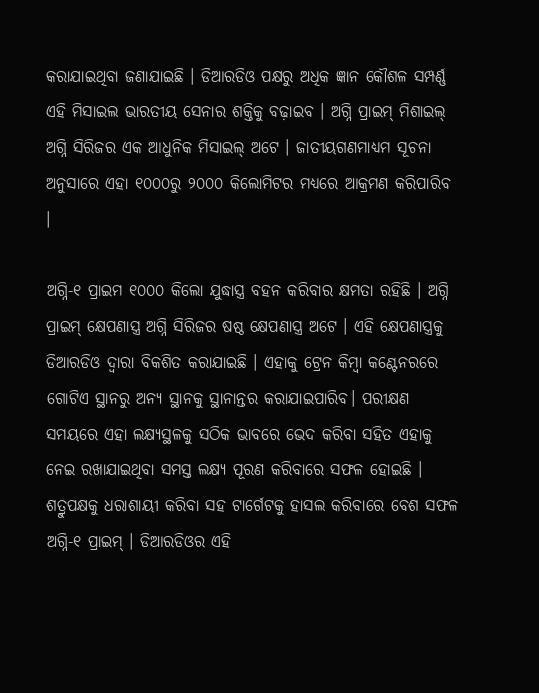କରାଯାଇଥିବା ଜଣାଯାଇଛି । ଡିଆରଡିଓ ପକ୍ଷରୁ ଅଧିକ ଜ୍ଞାନ କୌଶଳ ସମ୍ପର୍ଣ୍ଣ ଏହି ମିସାଇଲ ଭାରତୀୟ ସେନାର ଶକ୍ତିକୁ ବଢ଼ାଇବ । ଅଗ୍ନି ପ୍ରାଇମ୍ ମିଶାଇଲ୍ ଅଗ୍ନି ସିରିଜର ଏକ ଆଧୁନିକ ମିସାଇଲ୍ ଅଟେ । ଜାତୀୟଗଣମାଧ୍ୟମ ସୂଚନା ଅନୁସାରେ ଏହା ୧୦୦୦ରୁ ୨୦୦୦ କିଲୋମିଟର ମଧ୍ୟରେ ଆକ୍ରମଣ କରିପାରିବ ।

ଅଗ୍ନି-୧ ପ୍ରାଇମ ୧୦୦୦ କିଲୋ ଯୁଦ୍ଧାସ୍ତ୍ର ବହନ କରିବାର କ୍ଷମତା ରହିଛି । ଅଗ୍ନି ପ୍ରାଇମ୍ କ୍ଷେପଣାସ୍ତ୍ର ଅଗ୍ନି ସିରିଜର ଷଷ୍ଠ କ୍ଷେପଣାସ୍ତ୍ର ଅଟେ । ଏହି କ୍ଷେପଣାସ୍ତ୍ରକୁ ଡିଆରଡିଓ ଦ୍ୱାରା ବିକଶିତ କରାଯାଇଛି । ଏହାକୁ ଟ୍ରେନ କିମ୍ବା କଣ୍ଟେନରରେ ଗୋଟିଏ ସ୍ଥାନରୁ ଅନ୍ୟ ସ୍ଥାନକୁ ସ୍ଥାନାନ୍ତର କରାଯାଇପାରିବ। ପରୀକ୍ଷଣ ସମୟରେ ଏହା ଲକ୍ଷ୍ୟସ୍ଥଳକୁ ସଠିକ ଭାବରେ ଭେଦ କରିବା ସହିତ ଏହାକୁ ନେଇ ରଖାଯାଇଥିବା ସମସ୍ତ ଲକ୍ଷ୍ୟ ପୂରଣ କରିବାରେ ସଫଳ ହୋଇଛି । ଶତ୍ରୁପକ୍ଷକୁ ଧରାଶାୟୀ କରିବା ସହ ଟାର୍ଗେଟକୁ ହାସଲ କରିବାରେ ବେଶ ସଫଳ ଅଗ୍ନି-୧ ପ୍ରାଇମ୍ । ଡିଆରଡିଓର ଏହି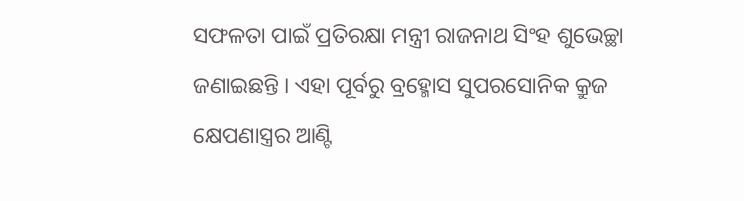ସଫଳତା ପାଇଁ ପ୍ରତିରକ୍ଷା ମନ୍ତ୍ରୀ ରାଜନାଥ ସିଂହ ଶୁଭେଚ୍ଛା ଜଣାଇଛନ୍ତି । ଏହା ପୂର୍ବରୁ ବ୍ରହ୍ମୋସ ସୁପରସୋନିକ କ୍ରୁଜ କ୍ଷେପଣାସ୍ତ୍ରର ଆଣ୍ଟି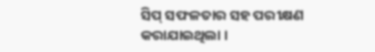ସିପ୍ ସଫଳତାର ସହ ପରୀକ୍ଷଣ କରାଯାଇଥିଲା ।